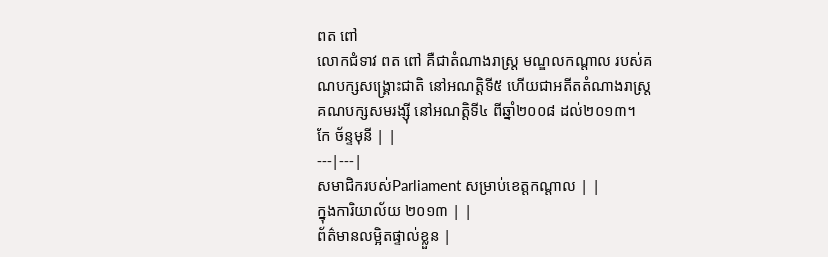ពត ពៅ
លោកជំទាវ ពត ពៅ គឺជាតំណាងរាស្ត្រ មណ្ឌលកណ្ដាល របស់គណបក្សសង្គ្រោះជាតិ នៅអណត្តិទី៥ ហើយជាអតីតតំណាងរាស្ត្រ គណបក្សសមរង្ស៊ី នៅអណត្តិទី៤ ពីឆ្នាំ២០០៨ ដល់២០១៣។
កែ ច័ន្ទមុនី | |
---|---|
សមាជិករបស់Parliament សម្រាប់ខេត្តកណ្ដាល | |
ក្នុងការិយាល័យ ២០១៣ | |
ព័ត៌មានលម្អិតផ្ទាល់ខ្លួន |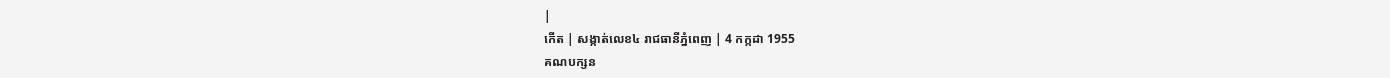|
កើត | សង្កាត់លេខ៤ រាជធានីភ្នំពេញ | 4 កក្កដា 1955
គណបក្សន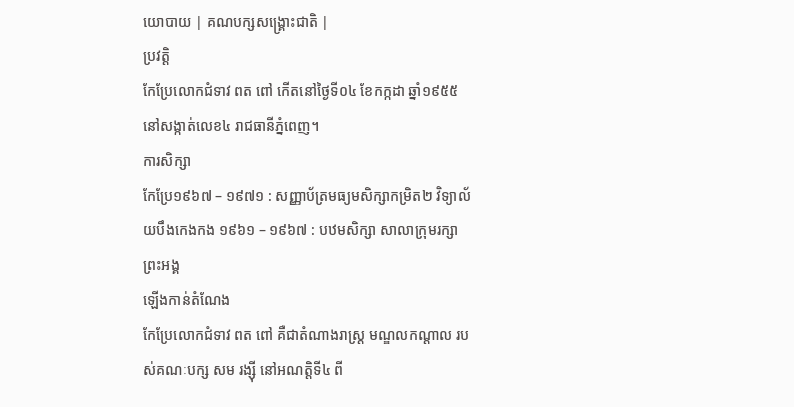យោបាយ | គណបក្សសង្គ្រោះជាតិ |
ប្រវត្តិ
កែប្រែលោកជំទាវ ពត ពៅ កើតនៅថ្ងៃទី០៤ ខែកក្កដា ឆ្នាំ១៩៥៥ នៅសង្កាត់លេខ៤ រាជធានីភ្នំពេញ។
ការសិក្សា
កែប្រែ១៩៦៧ – ១៩៧១ : សញ្ញាប័ត្រមធ្យមសិក្សាកម្រិត២ វិទ្យាល័យបឹងកេងកង ១៩៦១ – ១៩៦៧ : បឋមសិក្សា សាលាក្រុមរក្សាព្រះអង្គ
ឡើងកាន់តំណែង
កែប្រែលោកជំទាវ ពត ពៅ គឺជាតំណាងរាស្ត្រ មណ្ឌលកណ្ដាល របស់គណៈបក្ស សម រង្ស៊ី នៅអណត្តិទី៤ ពី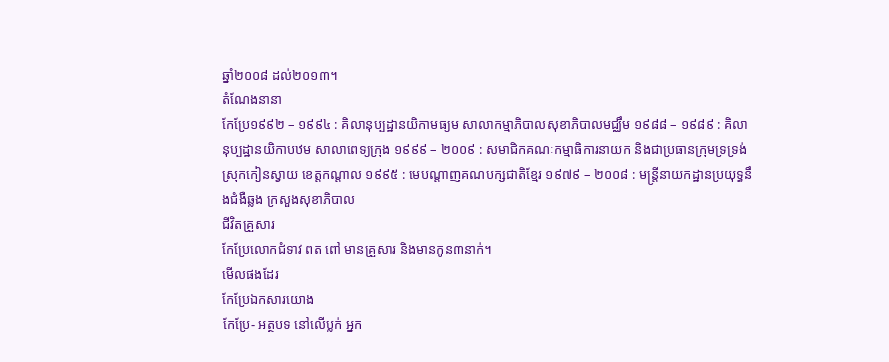ឆ្នាំ២០០៨ ដល់២០១៣។
តំណែងនានា
កែប្រែ១៩៩២ – ១៩៩៤ : គិលានុប្បដ្ឋានយិកាមធ្យម សាលាកម្មាភិបាលសុខាភិបាលមជ្ឈឹម ១៩៨៨ – ១៩៨៩ : គិលានុប្បដ្ឋានយិកាបឋម សាលាពេទ្យក្រុង ១៩៩៩ – ២០០៩ : សមាជិកគណៈកម្មាធិការនាយក និងជាប្រធានក្រុមទ្រទ្រង់ស្រុកកៀនស្វាយ ខេត្តកណ្ដាល ១៩៩៥ : មេបណ្ដាញគណបក្សជាតិខ្មែរ ១៩៧៩ – ២០០៨ : មន្ត្រីនាយកដ្ឋានប្រយុទ្ធនឹងជំងឺឆ្លង ក្រសួងសុខាភិបាល
ជីវិតគ្រួសារ
កែប្រែលោកជំទាវ ពត ពៅ មានគ្រួសារ និងមានកូន៣នាក់។
មើលផងដែរ
កែប្រែឯកសារយោង
កែប្រែ- អត្ថបទ នៅលើប្លក់ អ្នក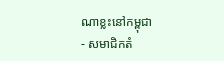ណាខ្លះនៅកម្ពុជា
- សមាជិកតំ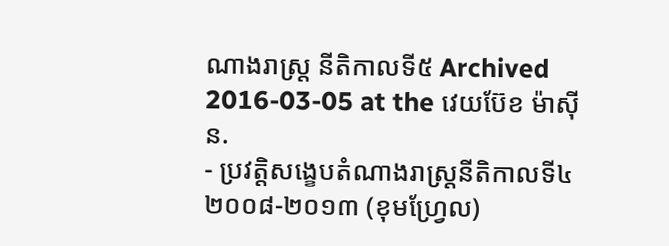ណាងរាស្ត្រ នីតិកាលទី៥ Archived 2016-03-05 at the វេយប៊ែខ ម៉ាស៊ីន.
- ប្រវត្តិសង្ខេបតំណាងរាស្ត្រនីតិកាលទី៤ ២០០៨-២០១៣ (ខុមហ្វ្រែល)